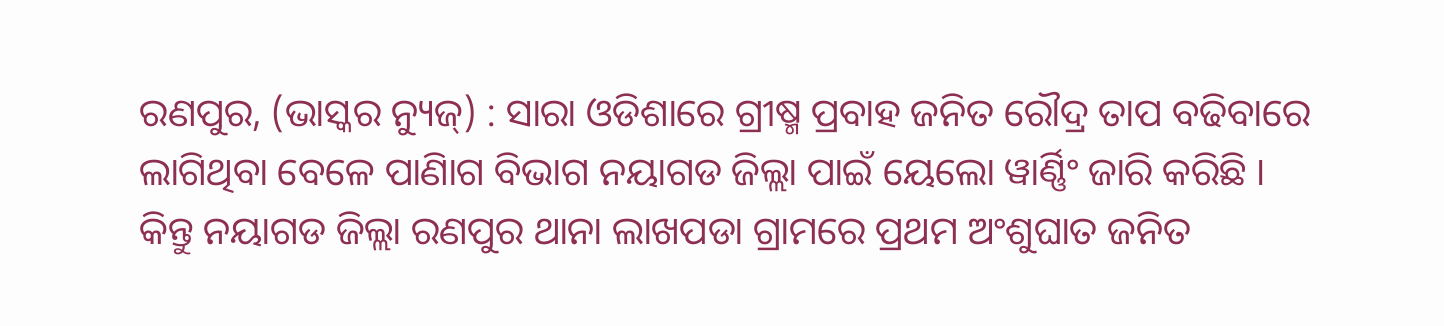ରଣପୁର, (ଭାସ୍କର ନ୍ୟୁଜ୍) : ସାରା ଓଡିଶାରେ ଗ୍ରୀଷ୍ମ ପ୍ରବାହ ଜନିତ ରୌଦ୍ର ତାପ ବଢିବାରେ ଲାଗିଥିବା ବେଳେ ପାଣିାଗ ବିଭାଗ ନୟାଗଡ ଜିଲ୍ଲା ପାଇଁ ୟେଲୋ ୱାର୍ଣ୍ଣିଂ ଜାରି କରିଛି । କିନ୍ତୁ ନୟାଗଡ ଜିଲ୍ଲା ରଣପୁର ଥାନା ଲାଖପଡା ଗ୍ରାମରେ ପ୍ରଥମ ଅଂଶୁଘାତ ଜନିତ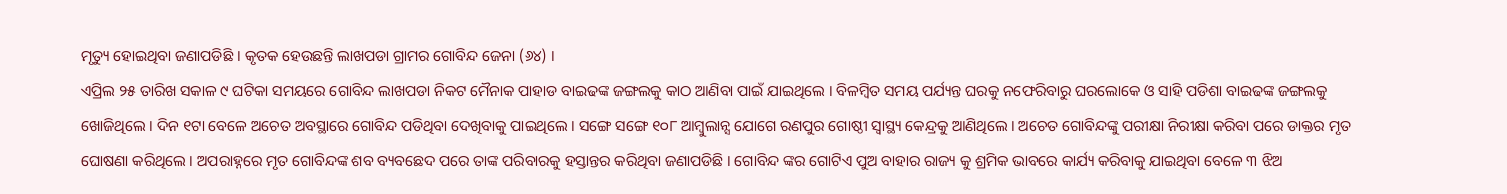ମୃତ୍ୟୁ ହୋଇଥିବା ଜଣାପଡିଛି । କୃତକ ହେଉଛନ୍ତି ଲାଖପଡା ଗ୍ରାମର ଗୋବିନ୍ଦ ଜେନା (୬୪) ।
ଏପ୍ରିଲ ୨୫ ତାରିଖ ସକାଳ ୯ ଘଟିକା ସମୟରେ ଗୋବିନ୍ଦ ଲାଖପଡା ନିକଟ ମୈନାକ ପାହାଡ ବାଇଢଙ୍କ ଜଙ୍ଗଲକୁ କାଠ ଆଣିବା ପାଇଁ ଯାଇଥିଲେ । ବିଳମ୍ବିତ ସମୟ ପର୍ଯ୍ୟନ୍ତ ଘରକୁ ନଫେରିବାରୁ ଘରଲୋକେ ଓ ସାହି ପଡିଶା ବାଇଢଙ୍କ ଜଙ୍ଗଲକୁ ଖୋଜିଥିଲେ । ଦିନ ୧ଟା ବେଳେ ଅଚେତ ଅବସ୍ଥାରେ ଗୋବିନ୍ଦ ପଡିଥିବା ଦେଖିବାକୁ ପାଇଥିଲେ । ସଙ୍ଗେ ସଙ୍ଗେ ୧୦୮ ଆମ୍ବୁଲାନ୍ସ ଯୋଗେ ରଣପୁର ଗୋଷ୍ଠୀ ସ୍ୱାସ୍ଥ୍ୟ କେନ୍ଦ୍ରକୁ ଆଣିଥିଲେ । ଅଚେତ ଗୋବିନ୍ଦଙ୍କୁ ପରୀକ୍ଷା ନିରୀକ୍ଷା କରିବା ପରେ ଡାକ୍ତର ମୃତ ଘୋଷଣା କରିଥିଲେ । ଅପରାହ୍ନରେ ମୃତ ଗୋବିନ୍ଦଙ୍କ ଶବ ବ୍ୟବଛେଦ ପରେ ତାଙ୍କ ପରିବାରକୁ ହସ୍ତାନ୍ତର କରିଥିବା ଜଣାପଡିଛି । ଗୋବିନ୍ଦ ଙ୍କର ଗୋଟିଏ ପୁଅ ବାହାର ରାଜ୍ୟ କୁ ଶ୍ରମିକ ଭାବରେ କାର୍ଯ୍ୟ କରିବାକୁ ଯାଇଥିବା ବେଳେ ୩ ଝିଅ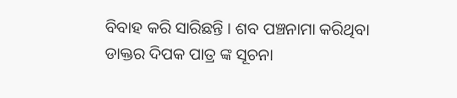ବିବାହ କରି ସାରିଛନ୍ତି । ଶବ ପଞ୍ଚନାମା କରିଥିବା ଡାକ୍ତର ଦିପକ ପାତ୍ର ଙ୍କ ସୂଚନା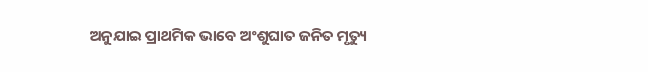ଅନୁଯାଇ ପ୍ରାଥମିକ ଭାବେ ଅଂଶୁଘାତ ଜନିତ ମୃତ୍ୟୁ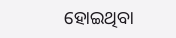ହୋଇଥିବା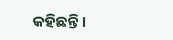କହିଛନ୍ତି ।